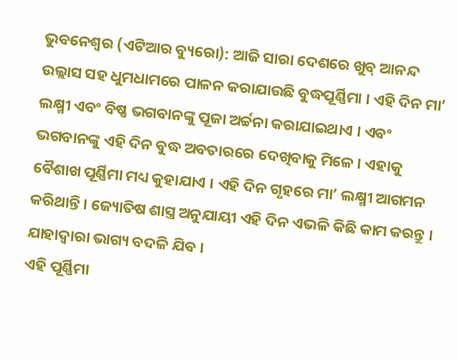ଭୁବନେଶ୍ୱର (ଏଟିଆର ବ୍ୟୁରୋ): ଆଜି ସାରା ଦେଶରେ ଖୁବ୍ ଆନନ୍ଦ ଉଲ୍ଲାସ ସହ ଧୁମଧାମରେ ପାଳନ କରାଯାଉଛି ବୁଦ୍ଧପୂର୍ଣ୍ଣିମା । ଏହି ଦିନ ମା’ ଲକ୍ଷ୍ମୀ ଏବଂ ବିଷ୍ଣ ଭଗବାନଙ୍କୁ ପୂଜା ଅର୍ଚ୍ଚନା କରାଯାଇଥାଏ । ଏବଂ ଭଗବାନଙ୍କୁ ଏହି ଦିନ ବୁଦ୍ଧ ଅବତାରରେ ଦେଖିବାକୁ ମିଳେ । ଏହାକୁ ବୈଶାଖ ପୂର୍ଣ୍ଣିମା ମଧ୍ୟ କୁହାଯାଏ । ଏହି ଦିନ ଗୃହରେ ମା’ ଲକ୍ଷ୍ମୀ ଆଗମନ କରିଥାନ୍ତି । ଜ୍ୟୋତିଷ ଶାସ୍ତ୍ର ଅନୁଯାୟୀ ଏହି ଦିନ ଏଭଳି କିଛି କାମ କରନ୍ତୁ । ଯାହାଦ୍ୱାରା ଭାଗ୍ୟ ବଦଳି ଯିବ ।
ଏହି ପୂର୍ଣ୍ଣିମା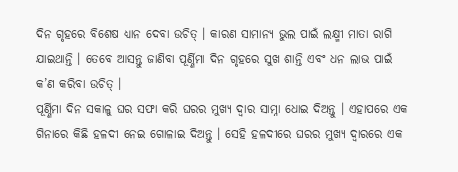ଦିନ ଗୃହରେ ବିଶେଷ ଧ୍ୟାନ ଦେବା ଉଚିତ୍ । କାରଣ ସାମାନ୍ୟ ଭୁଲ ପାଇଁ ଲକ୍ଷ୍ମୀ ମାତା ରାଗି ଯାଇଥାନ୍ତି । ତେବେ ଆସନ୍ତୁ ଜାଣିବା ପୂର୍ଣ୍ଣିମା ଦିନ ଗୃହରେ ସୁଖ ଶାନ୍ତି ଏବଂ ଧନ ଲାଭ ପାଇଁ କ’ଣ କରିବା ଉଚିତ୍ ।
ପୂର୍ଣ୍ଣିମା ଦିନ ସକାଳୁ ଘର ସଫା କରି ଘରର ମୁଖ୍ୟ ଦ୍ୱାର ସାମ୍ନା ଧୋଇ ଦିଅନ୍ତୁ । ଏହାପରେ ଏକ ଗିନାରେ କିଛି ହଳଦୀ ନେଇ ଗୋଳାଇ ଦିଅନ୍ତୁ । ସେହି ହଳଦୀରେ ଘରର ମୁଖ୍ୟ ଦ୍ୱାରରେ ଏକ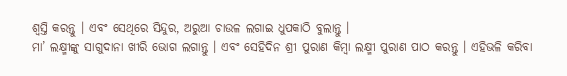ଶ୍ୱସ୍ତି କରନ୍ତୁ । ଏବଂ ସେଥିରେ ସିନ୍ଦୁର, ଅରୁଆ ଚାଉଳ ଲଗାଇ ଧୁପକାଠି ବୁଲାନ୍ତୁ ।
ମା’ ଲକ୍ଷ୍ମୀଙ୍କୁ ସାଗୁଦାନା ଖୀରି ଭୋଗ ଲଗାନ୍ତୁ । ଏବଂ ସେହିଦିନ ଶ୍ରୀ ପୁରାଣ କିମ୍ବା ଲକ୍ଷ୍ମୀ ପୁରାଣ ପାଠ କରନ୍ତୁ । ଏହିଭଳି କରିବା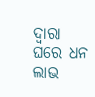ଦ୍ୱାରା ଘରେ ଧନ ଲାଭ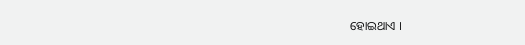ହୋଇଥାଏ ।